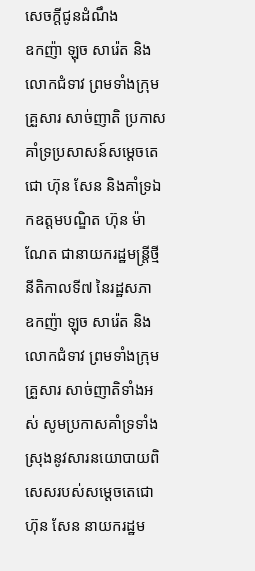សេចក្ដីជូនដំណឹង
ឧកញ៉ា ឡុច សារ៉េត និងលោកជំទាវ ព្រមទាំងក្រុមគ្រួសារ សាច់ញាតិ ប្រកាសគាំទ្រប្រសាសន៍សម្តេចតេជោ ហ៊ុន សែន និងគាំទ្រឯកឧត្តមបណ្ឌិត ហ៊ុន ម៉ាណែត ជានាយករដ្ឋមន្រ្តីថ្មី នីតិកាលទី៧ នៃរដ្ឋសភា
ឧកញ៉ា ឡុច សារ៉េត និងលោកជំទាវ ព្រមទាំងក្រុមគ្រួសារ សាច់ញាតិទាំងអស់ សូមប្រកាសគាំទ្រទាំងស្រុងនូវសារនយោបាយពិសេសរបស់សម្តេចតេជោ ហ៊ុន សែន នាយករដ្ឋម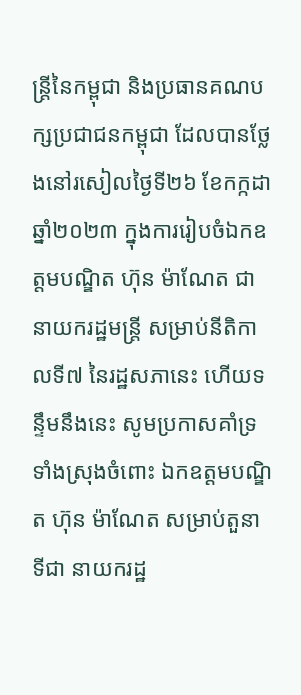ន្ត្រីនៃកម្ពុជា និងប្រធានគណបក្សប្រជាជនកម្ពុជា ដែលបានថ្លែងនៅរសៀលថ្ងៃទី២៦ ខែកក្កដា ឆ្នាំ២០២៣ ក្នុងការរៀបចំឯកឧត្តមបណ្ឌិត ហ៊ុន ម៉ាណែត ជានាយករដ្ឋមន្ត្រី សម្រាប់នីតិកាលទី៧ នៃរដ្ឋសភានេះ ហើយទន្ទឹមនឹងនេះ សូមប្រកាសគាំទ្រទាំងស្រុងចំពោះ ឯកឧត្តមបណ្ឌិត ហ៊ុន ម៉ាណែត សម្រាប់តួនាទីជា នាយករដ្ឋ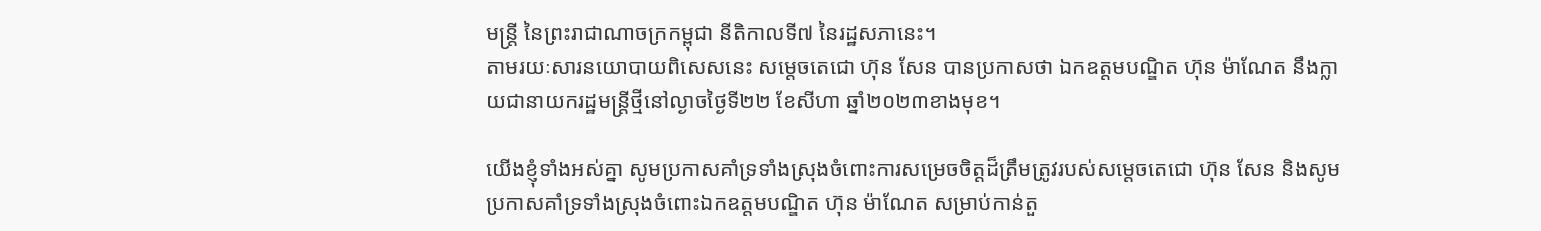មន្ត្រី នៃព្រះរាជាណាចក្រកម្ពុជា នីតិកាលទី៧ នៃរដ្ឋសភានេះ។
តាមរយៈសារនយោបាយពិសេសនេះ សម្តេចតេជោ ហ៊ុន សែន បានប្រកាសថា ឯកឧត្តមបណ្ឌិត ហ៊ុន ម៉ាណែត នឹងក្លាយជានាយករដ្ឋមន្ត្រីថ្មីនៅល្ងាចថ្ងៃទី២២ ខែសីហា ឆ្នាំ២០២៣ខាងមុខ។

យើងខ្ញុំទាំងអស់គ្នា សូមប្រកាសគាំទ្រទាំងស្រុងចំពោះការសម្រេចចិត្តដ៏ត្រឹមត្រូវរបស់សម្តេចតេជោ ហ៊ុន សែន និងសូមប្រកាសគាំទ្រទាំងស្រុងចំពោះឯកឧត្តមបណ្ឌិត ហ៊ុន ម៉ាណែត សម្រាប់កាន់តួ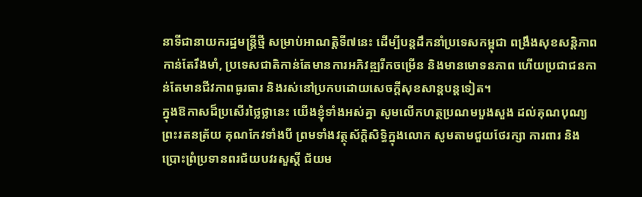នាទីជានាយករដ្ឋមន្ត្រីថ្មី សម្រាប់អាណត្តិទី៧នេះ ដើម្បីបន្តដឹកនាំប្រទេសកម្ពុជា ពង្រឹងសុខសន្តិភាពកាន់តែរឹងមាំ, ប្រទេសជាតិកាន់តែមានការអភិវឌ្ឍរីកចម្រើន និងមានមោទនភាព ហើយប្រជាជនកាន់តែមានជីវភាពធូរធារ និងរស់នៅប្រកបដោយសេចក្តីសុខសាន្តបន្តទៀត។
ក្នុងឱកាសដ៏ប្រសើរថ្លៃថ្លានេះ យើងខ្ញុំទាំងអស់គ្នា សូមលើកហត្ថប្រណមបួងសួង ដល់គុណបុណ្យព្រះរតនត្រ័យ គុណកែវទាំងបី ព្រមទាំងវត្ថុស័ក្តិសិទ្ធិក្នុងលោក សូមតាមជួយថែរក្សា ការពារ និងប្រោះព្រំប្រទានពរជ័យបវរសួស្តី ជ័យម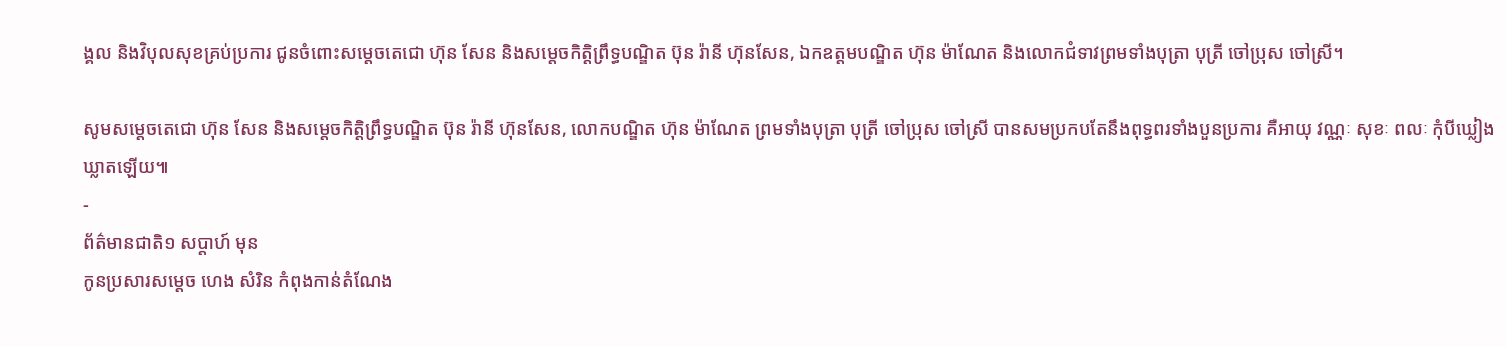ង្គល និងវិបុលសុខគ្រប់ប្រការ ជូនចំពោះសម្តេចតេជោ ហ៊ុន សែន និងសម្តេចកិត្តិព្រឹទ្ធបណ្ឌិត ប៊ុន រ៉ានី ហ៊ុនសែន, ឯកឧត្តមបណ្ឌិត ហ៊ុន ម៉ាណែត និងលោកជំទាវព្រមទាំងបុត្រា បុត្រី ចៅប្រុស ចៅស្រី។

សូមសម្តេចតេជោ ហ៊ុន សែន និងសម្តេចកិត្តិព្រឹទ្ធបណ្ឌិត ប៊ុន រ៉ានី ហ៊ុនសែន, លោកបណ្ឌិត ហ៊ុន ម៉ាណែត ព្រមទាំងបុត្រា បុត្រី ចៅប្រុស ចៅស្រី បានសមប្រកបតែនឹងពុទ្ធពរទាំងបួនប្រការ គឺអាយុ វណ្ណៈ សុខៈ ពលៈ កុំបីឃ្លៀងឃ្លាតឡើយ៕
-
ព័ត៌មានជាតិ១ សប្តាហ៍ មុន
កូនប្រសារសម្ដេច ហេង សំរិន កំពុងកាន់តំណែង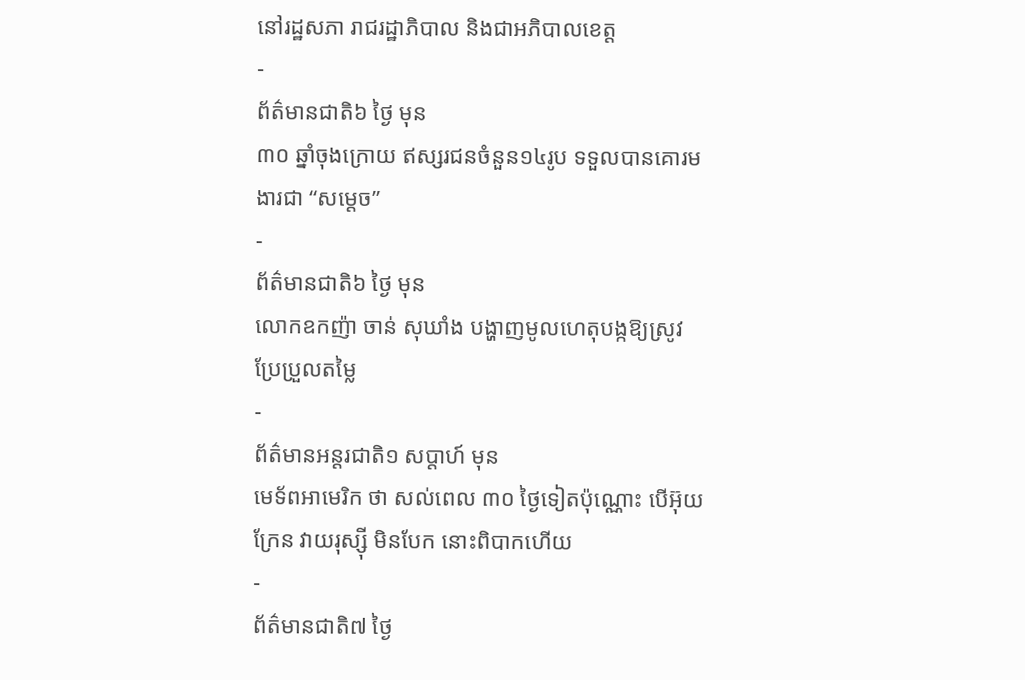នៅរដ្ឋសភា រាជរដ្ឋាភិបាល និងជាអភិបាលខេត្ត
-
ព័ត៌មានជាតិ៦ ថ្ងៃ មុន
៣០ ឆ្នាំចុងក្រោយ ឥស្សរជនចំនួន១៤រូប ទទួលបានគោរមងារជា “សម្ដេច”
-
ព័ត៌មានជាតិ៦ ថ្ងៃ មុន
លោកឧកញ៉ា ចាន់ សុឃាំង បង្ហាញមូលហេតុបង្កឱ្យស្រូវប្រែប្រួលតម្លៃ
-
ព័ត៌មានអន្ដរជាតិ១ សប្តាហ៍ មុន
មេទ័ពអាមេរិក ថា សល់ពេល ៣០ ថ្ងៃទៀតប៉ុណ្ណោះ បើអ៊ុយក្រែន វាយរុស្ស៊ី មិនបែក នោះពិបាកហើយ
-
ព័ត៌មានជាតិ៧ ថ្ងៃ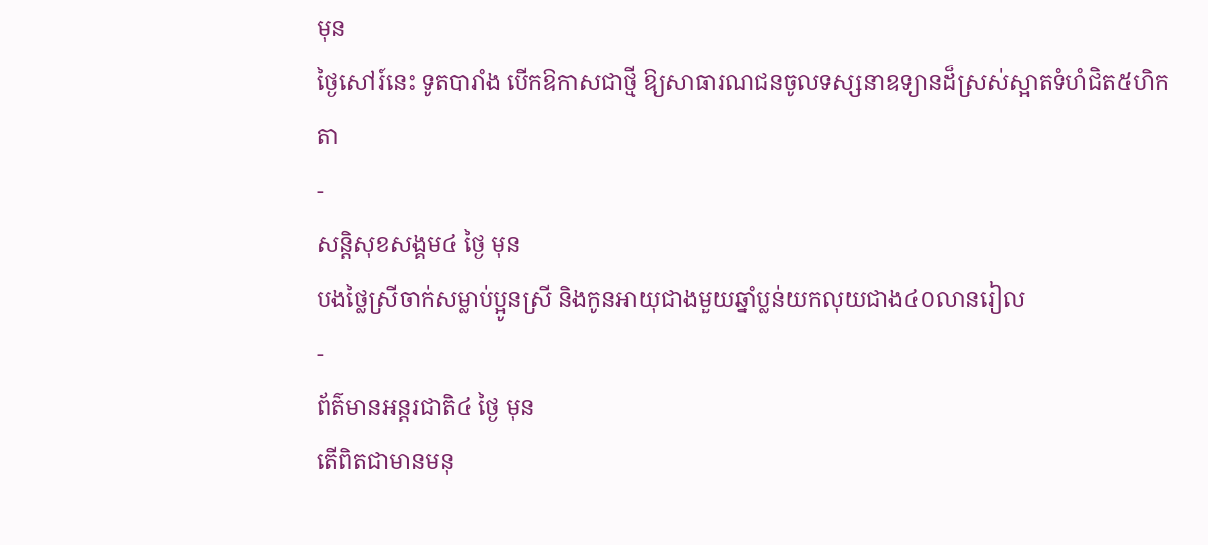មុន
ថ្ងៃសៅរ៍នេះ ទូតបារាំង បើកឱកាសជាថ្មី ឱ្យសាធារណជនចូលទស្សនាឧទ្យានដ៏ស្រស់ស្អាតទំហំជិត៥ហិកតា
-
សន្តិសុខសង្គម៤ ថ្ងៃ មុន
បងថ្លៃស្រីចាក់សម្លាប់ប្អូនស្រី និងកូនអាយុជាងមួយឆ្នាំប្លន់យកលុយជាង៤០លានរៀល
-
ព័ត៌មានអន្ដរជាតិ៤ ថ្ងៃ មុន
តើពិតជាមានមនុ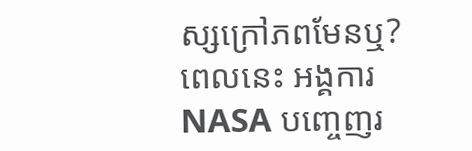ស្សក្រៅភពមែនឬ? ពេលនេះ អង្គការ NASA បញ្ចេញរ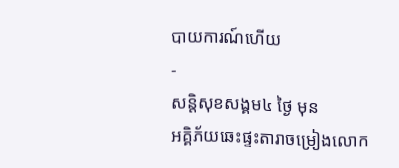បាយការណ៍ហើយ
-
សន្តិសុខសង្គម៤ ថ្ងៃ មុន
អគ្គិភ័យឆេះផ្ទះតារាចម្រៀងលោក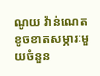ណូយ វ៉ាន់ណេត ខូចខាតសម្ភារៈមួយចំនួន